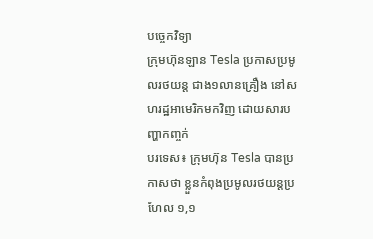បច្ចេកវិទ្យា
ក្រុមហ៊ុនឡាន Tesla ប្រកាសប្រមូលរថយន្ត ជាង១លានគ្រឿង នៅសហរដ្ឋអាមេរិកមកវិញ ដោយសារបញ្ហាកញ្ចក់
បរទេស៖ ក្រុមហ៊ុន Tesla បានប្រកាសថា ខ្លួនកំពុងប្រមូលរថយន្តប្រហែល ១,១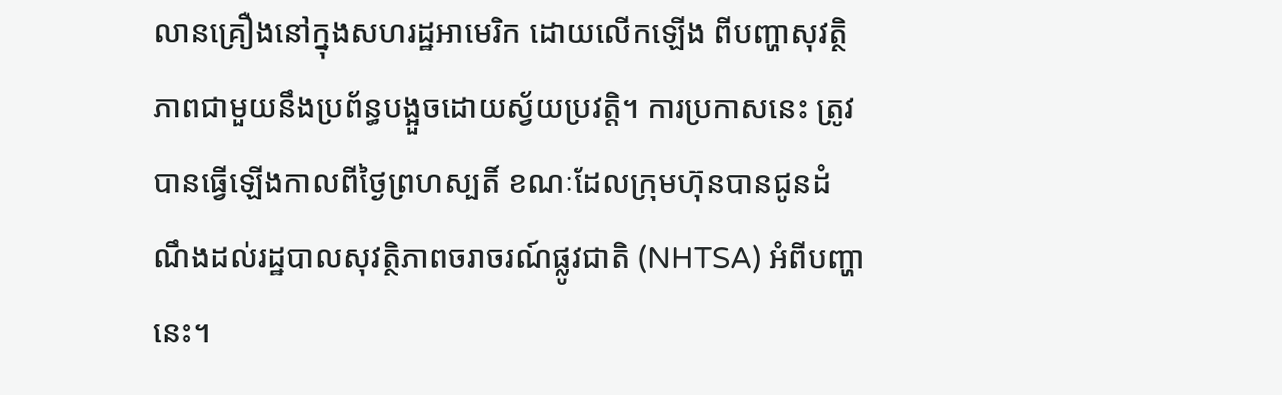លានគ្រឿងនៅក្នុងសហរដ្ឋអាមេរិក ដោយលើកឡើង ពីបញ្ហាសុវត្ថិភាពជាមួយនឹងប្រព័ន្ធបង្អួចដោយស្វ័យប្រវត្តិ។ ការប្រកាសនេះ ត្រូវបានធ្វើឡើងកាលពីថ្ងៃព្រហស្បតិ៍ ខណៈដែលក្រុមហ៊ុនបានជូនដំណឹងដល់រដ្ឋបាលសុវត្ថិភាពចរាចរណ៍ផ្លូវជាតិ (NHTSA) អំពីបញ្ហានេះ។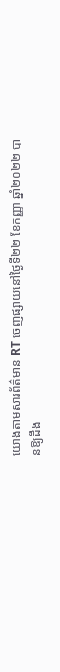យោងតាមសារព័ត៌មាន RT ចេញផ្សាយនៅថ្ងៃទី២២ ខែកញ្ញា ឆ្នាំ២០២២ បានឱ្យដឹង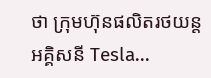ថា ក្រុមហ៊ុនផលិតរថយន្តអគ្គិសនី Tesla...